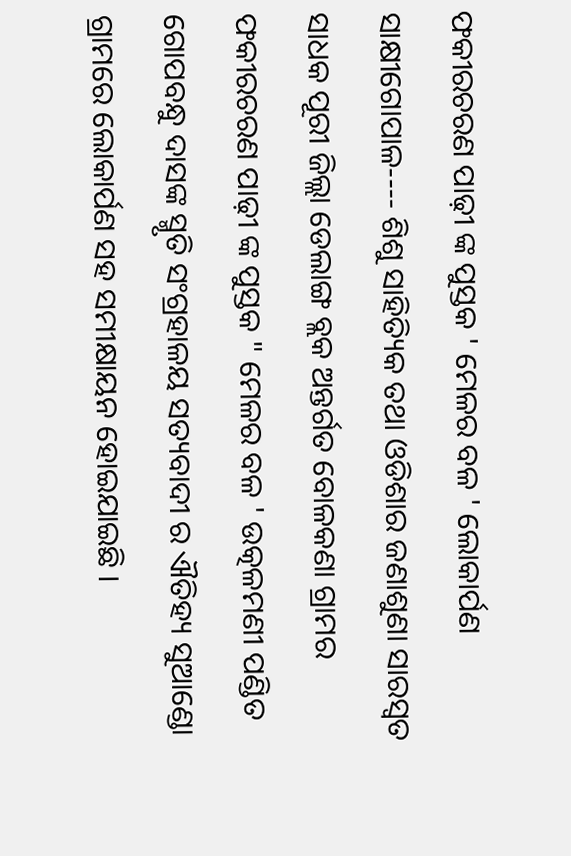ଫକୀରଚରଣ ପାଢ଼ୀ ଙ୍କ ପୁସ୍ତକ ' ମେଳର ବଳ ' ଲୋକାର୍ପଣ
ସାକ୍ଷୀଗୋପାଳ---- ଶିଶୁ ସାହିତ୍ୟିକ ତଥା ଓଡିଶାର ଜଣାଶୁଣା ସାରସ୍ୱତ ସାଧକ ପୂରୀ ଜିଲ୍ଲା ଡେଲାଙ୍ଗ ବ୍ଲକ ଅନ୍ତର୍ଗତ ବୋଳକଣା ଗ୍ରାମର ଫକୀରଚରଣ ପାଢ଼ୀ ଙ୍କ ପୁସ୍ତକ " ମେଳର ବଳ ' ଉତ୍କଳମଣୀ ପଣ୍ଡିତ ଗୋପବନ୍ଧୁ ଦାସଙ୍କ ସ୍ମୃତି ସଂଗ୍ରହାଳୟ ସତ୍ୟବାଦୀ ର ଐତିହ୍ୟ ସୁଆଣ୍ଡୋ ଗ୍ରାମରେ ଲୋକାର୍ପଣ ସହ ସମୀକ୍ଷାୟନ ହୋଇଯାଇଛି ।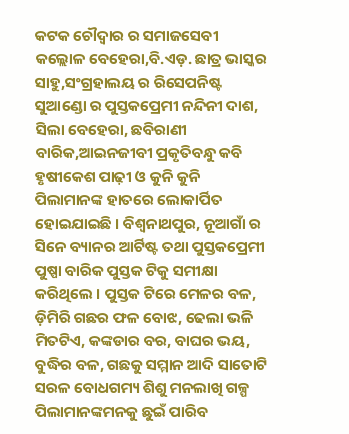କଟକ ଚୌଦ୍ୱାର ର ସମାଜସେବୀ କଲ୍ଲୋଳ ବେହେରା,ବି.ଏଡ଼. ଛାତ୍ର ଭାସ୍କର ସାହୁ,ସଂଗ୍ରହାଲୟ ର ରିସେପନିଷ୍ଟ ସୁଆଣ୍ଡୋ ର ପୁସ୍ତକପ୍ରେମୀ ନନ୍ଦିନୀ ଦାଶ, ସିଲା ବେହେରା, ଛବିରାଣୀ ବାରିକ,ଆଇନଜୀବୀ ପ୍ରକୃତିବନ୍ଧୁ କବି ହୃଷୀକେଶ ପାଢ଼ୀ ଓ କୁନି କୁନି ପିଲାମାନଙ୍କ ହାତରେ ଲୋକାର୍ପିତ ହୋଇଯାଇଛି । ବିଶ୍ୱନାଥପୁର, ନୂଆଗାଁ ର ସିନେ ବ୍ୟାନର ଆର୍ଟିଷ୍ଟ ତଥା ପୁସ୍ତକପ୍ରେମୀ ପୁଷ୍ପା ବାରିକ ପୁସ୍ତକ ଟିକୁ ସମୀକ୍ଷା କରିଥିଲେ । ପୁସ୍ତକ ଟିରେ ମେଳର ବଳ, ଡ଼ିମିରି ଗଛର ଫଳ ବୋଝ, ଢେଲା ଭଳି ମିତଟିଏ, କଙ୍କଡାର ବର, ବାଘର ଭୟ, ବୁଦ୍ଧିର ବଳ, ଗଛକୁ ସମ୍ମାନ ଆଦି ସାତୋଟି ସରଳ ବୋଧଗମ୍ୟ ଶିଶୁ ମନଲାଖି ଗଳ୍ପ ପିଲାମାନଙ୍କମନକୁ ଛୁଇଁ ପାରିବ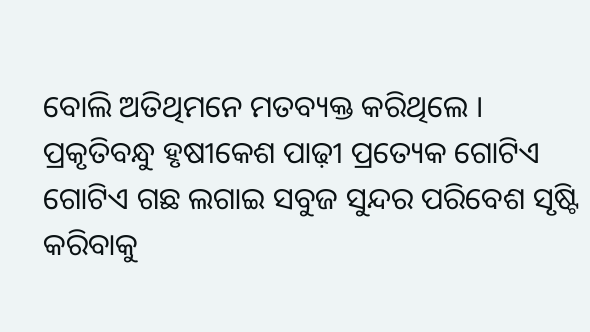ବୋଲି ଅତିଥିମନେ ମତବ୍ୟକ୍ତ କରିଥିଲେ । ପ୍ରକୃତିବନ୍ଧୁ ହୃଷୀକେଶ ପାଢ଼ୀ ପ୍ରତ୍ୟେକ ଗୋଟିଏ ଗୋଟିଏ ଗଛ ଲଗାଇ ସବୁଜ ସୁନ୍ଦର ପରିବେଶ ସୃଷ୍ଟି କରିବାକୁ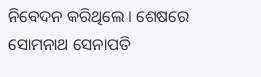ନିବେଦନ କରିଥିଲେ । ଶେଷରେ ସୋମନାଥ ସେନାପତି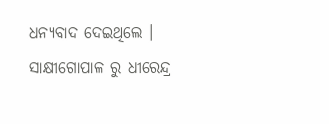ଧନ୍ୟବାଦ ଦେଇଥିଲେ ।
ସାକ୍ଷୀଗୋପାଳ ରୁ ଧୀରେନ୍ଦ୍ର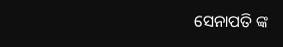ସେନାପତି ଙ୍କ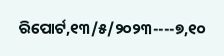ରିପୋର୍ଟ,୧୩/୫/୨୦୨୩----୭,୧୦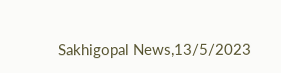Sakhigopal News,13/5/2023